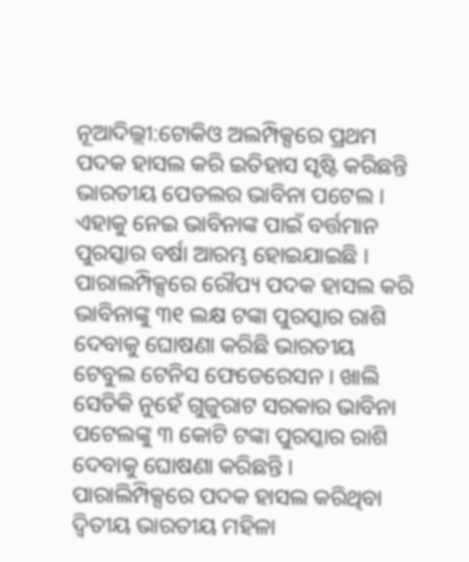ନୂଆଦିଲ୍ଲୀ:ଟୋକିଓ ଅଲମ୍ପିକ୍ସରେ ପ୍ରଥମ ପଦକ ହାସଲ କରି ଇତିହାସ ସୃଷ୍ଟି କରିଛନ୍ତି ଭାରତୀୟ ପେଡଲର ଭାବିନା ପଟେଲ । ଏହାକୁ ନେଇ ଭାବିନାଙ୍କ ପାଇଁ ବର୍ତ୍ତମାନ ପୁରସ୍କାର ବର୍ଷା ଆରମ୍ଭ ହୋଇଯାଇଛି । ପାରାଲମ୍ପିକ୍ସରେ ରୌପ୍ୟ ପଦକ ହାସଲ କରି ଭାବିନାଙ୍କୁ ୩୧ ଲକ୍ଷ ଟଙ୍କା ପୁରସ୍କାର ରାଶି ଦେବାକୁ ଘୋଷଣା କରିଛି ଭାରତୀୟ ଟେବୁଲ ଟେନିସ ଫେଡେରେସନ । ଖାଲି ସେତିକି ନୁହେଁ ଗୁଜୁରାଟ ସରକାର ଭାବିନା ପଟେଲଙ୍କୁ ୩ କୋଟି ଟଙ୍କା ପୁରସ୍କାର ରାଶି ଦେବାକୁ ଘୋଷଣା କରିଛନ୍ତି ।
ପାରାଲିମ୍ପିକ୍ସରେ ପଦକ ହାସଲ କରିଥିବା ଦ୍ବିତୀୟ ଭାରତୀୟ ମହିଳା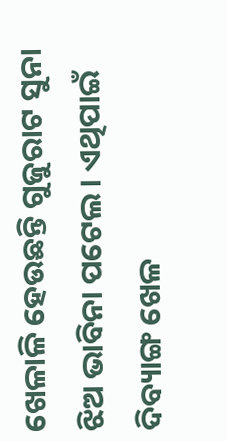ଖେଳାଳି ହେଉଛନ୍ତି ଗୁଜୁରାଟ ସୁନା ଝିଅ ଭାବିନା ପଟେଲ । ଏଥିପାଇଁ ଦିବ୍ୟାଙ୍ଗ ଖେଳ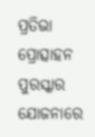ପ୍ରତିଭା ପ୍ରୋତ୍ସାହନ ପୁରସ୍କାର ଯୋଜନାରେ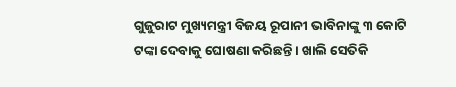ଗୁଜୁରାଟ ମୁଖ୍ୟମନ୍ତ୍ରୀ ବିଜୟ ରୂପାନୀ ଭାବିନାଙ୍କୁ ୩ କୋଟି ଟଙ୍କା ଦେବାକୁ ଘୋଷଣା କରିଛନ୍ତି । ଖାଲି ସେତିକି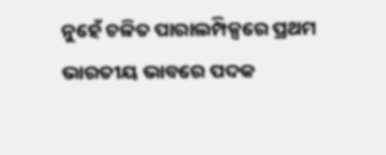ନୁହେଁ ଚଳିତ ପାରାଲମ୍ପିକ୍ସରେ ପ୍ରଥମ ଭାରତୀୟ ଭାବରେ ପଦକ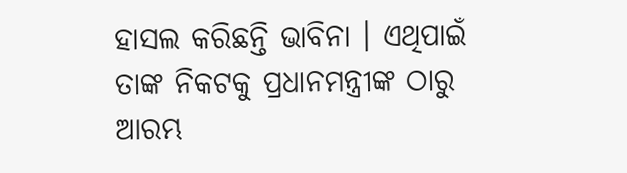ହାସଲ କରିଛନ୍ତି ଭାବିନା । ଏଥିପାଇଁ ତାଙ୍କ ନିକଟକୁ ପ୍ରଧାନମନ୍ତ୍ରୀଙ୍କ ଠାରୁ ଆରମ୍ଭ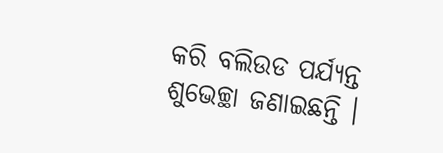କରି ବଲିଉଡ ପର୍ଯ୍ୟନ୍ତ ଶୁଭେଚ୍ଛା ଜଣାଇଛନ୍ତି ।